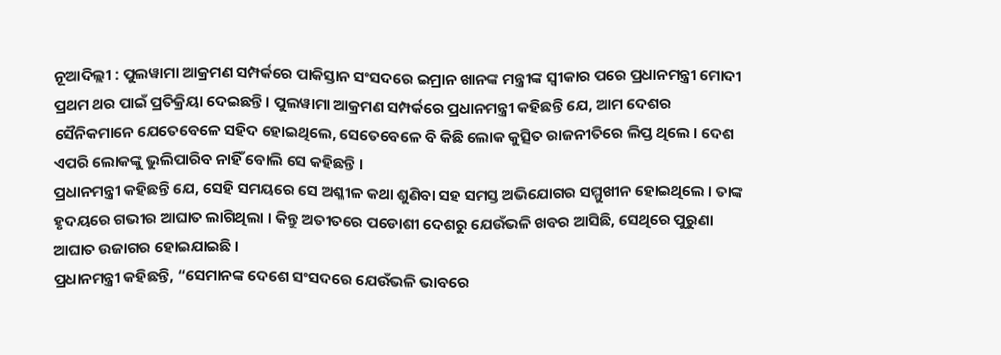ନୂଆଦିଲ୍ଲୀ : ପୁଲୱାମା ଆକ୍ରମଣ ସମ୍ପର୍କରେ ପାକିସ୍ତାନ ସଂସଦରେ ଇମ୍ରାନ ଖାନଙ୍କ ମନ୍ତ୍ରୀଙ୍କ ସ୍ୱୀକାର ପରେ ପ୍ରଧାନମନ୍ତ୍ରୀ ମୋଦୀ ପ୍ରଥମ ଥର ପାଇଁ ପ୍ରତିକ୍ରିୟା ଦେଇଛନ୍ତି । ପୁଲୱାମା ଆକ୍ରମଣ ସମ୍ପର୍କରେ ପ୍ରଧାନମନ୍ତ୍ରୀ କହିଛନ୍ତି ଯେ, ଆମ ଦେଶର ସୈନିକମାନେ ଯେତେବେଳେ ସହିଦ ହୋଇଥିଲେ, ସେତେବେଳେ ବି କିଛି ଲୋକ କୁତ୍ସିତ ରାଜନୀତିରେ ଲିପ୍ତ ଥିଲେ । ଦେଶ ଏପରି ଲୋକଙ୍କୁ ଭୁଲିପାରିବ ନାହିଁ ବୋଲି ସେ କହିଛନ୍ତି ।
ପ୍ରଧାନମନ୍ତ୍ରୀ କହିଛନ୍ତି ଯେ, ସେହି ସମୟରେ ସେ ଅଶ୍ଳୀଳ କଥା ଶୁଣିବା ସହ ସମସ୍ତ ଅଭିଯୋଗର ସମ୍ମୁଖୀନ ହୋଇଥିଲେ । ତାଙ୍କ ହୃଦୟରେ ଗଭୀର ଆଘାତ ଲାଗିଥିଲା । କିନ୍ତୁ ଅତୀତରେ ପଡୋଶୀ ଦେଶରୁ ଯେଉଁଭଳି ଖବର ଆସିଛି, ସେଥିରେ ପୁରୁଣା ଆଘାତ ଉଜାଗର ହୋଇଯାଇଛି ।
ପ୍ରଧାନମନ୍ତ୍ରୀ କହିଛନ୍ତି, “ସେମାନଙ୍କ ଦେଶେ ସଂସଦରେ ଯେଉଁଭଳି ଭାବରେ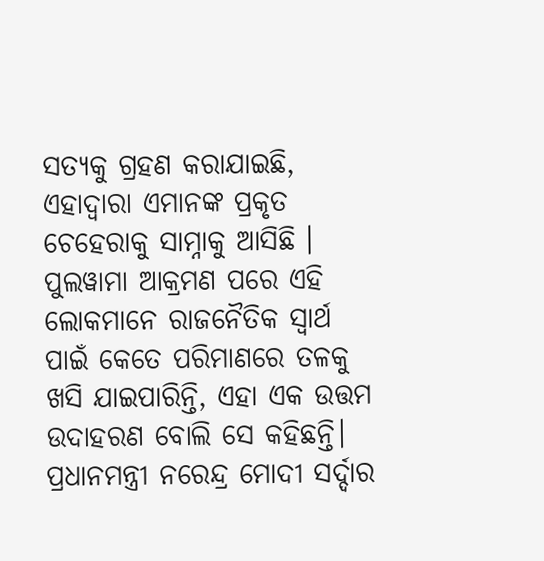ସତ୍ୟକୁ ଗ୍ରହଣ କରାଯାଇଛି, ଏହାଦ୍ୱାରା ଏମାନଙ୍କ ପ୍ରକୃତ ଚେହେରାକୁ ସାମ୍ନାକୁ ଆସିଛି । ପୁଲୱାମା ଆକ୍ରମଣ ପରେ ଏହି ଲୋକମାନେ ରାଜନୈତିକ ସ୍ୱାର୍ଥ ପାଇଁ କେତେ ପରିମାଣରେ ତଳକୁ ଖସି ଯାଇପାରିନ୍ତି, ଏହା ଏକ ଉତ୍ତମ ଉଦାହରଣ ବୋଲି ସେ କହିଛନ୍ତି।
ପ୍ରଧାନମନ୍ତ୍ରୀ ନରେନ୍ଦ୍ର ମୋଦୀ ସର୍ଦ୍ଦାର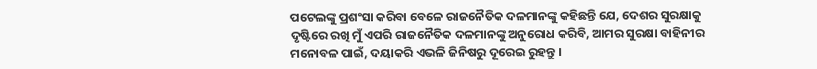ପଟେଲଙ୍କୁ ପ୍ରଶଂସା କରିବା ବେଳେ ରାଜନୈତିକ ଦଳମାନଙ୍କୁ କହିଛନ୍ତି ଯେ, ଦେଶର ସୁରକ୍ଷାକୁ ଦୃଷ୍ଟିରେ ରଖି ମୁଁ ଏପରି ରାଜନୈତିକ ଦଳମାନଙ୍କୁ ଅନୁରୋଧ କରିବି, ଆମର ସୁରକ୍ଷା ବାହିନୀର ମନୋବଳ ପାଇଁ, ଦୟାକରି ଏଭଳି ଜିନିଷରୁ ଦୂରେଇ ରୁହନ୍ତୁ ।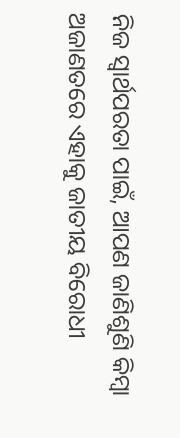ନିଜ ସ୍ୱାର୍ଥପରତା ପାଇଁ, ଆପଣ ଜାଣିଶୁଣି କିମ୍ବା ଅଜାଣତରେ ଏହାକୁ ଜାତୀୟ ବିରୋଧୀ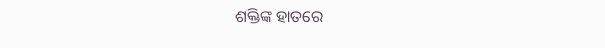ଶକ୍ତିଙ୍କ ହାତରେ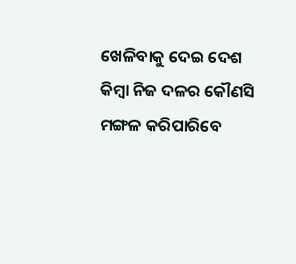ଖେଳିବାକୁ ଦେଇ ଦେଶ କିମ୍ବା ନିଜ ଦଳର କୌଣସି ମଙ୍ଗଳ କରିପାରିବେ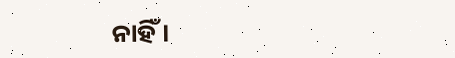ନାହିଁ ।